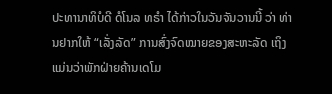ປະທານາທິບໍດີ ດໍໂນລ ທຣຳ ໄດ້ກ່າວໃນວັນຈັນວານນີ້ ວ່າ ທ່ານຢາກໃຫ້ “ເລັ່ງລັດ” ການສົ່ງຈົດໝາຍຂອງສະຫະລັດ ເຖິງແມ່ນວ່າພັກຝ່າຍຄ້ານເດໂມ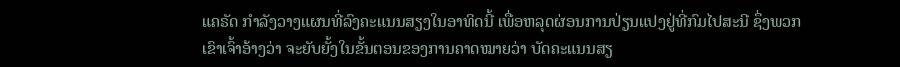ແຄຣັດ ກຳລັງວາງແຜນທີ່ລົງຄະແນນສຽງໃນອາທິດນີ້ ເພື່ອຫລຸດຜ່ອນການປ່ຽນແປງຢູ່ທີ່ກົມໄປສະນີ ຊຶ່ງພວກເຂົາເຈົ້າອ້າງວ່າ ຈະຍັບຍັ້ງໃນຂັ້ນຕອນຂອງການຄາດໝາຍວ່າ ບັດຄະແນນສຽ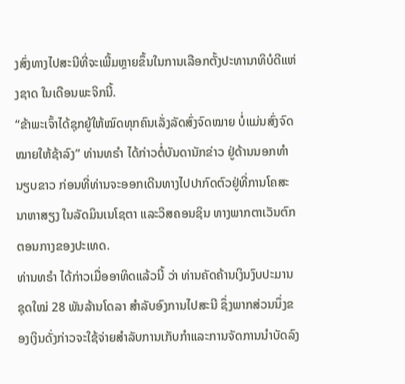ງສົ່ງທາງໄປສະນີທີ່ຈະເພີ້ມຫຼາຍຂຶ້ນໃນການເລືອກຕັ້ງປະທານາທິບໍດີແຫ່ງຊາດ ໃນເດືອນພະຈິກນີ້.
“ຂ້າພະເຈົ້າໄດ້ຊຸກຍູ້ໃຫ້ໝົດທຸກຄົນເລັ່ງລັດສົ່ງຈົດໝາຍ ບໍ່ແມ່ນສົ່ງຈົດໝາຍໃຫ້ຊ້າລົງ” ທ່ານທຣຳ ໄດ້ກ່າວຕໍ່ບັນດານັກຂ່າວ ຢູ່ດ້ານນອກທຳນຽບຂາວ ກ່ອນທີ່ທ່ານຈະອອກເດີນທາງໄປປາກົດຕົວຢູ່ທີ່ການໂຄສະນາຫາສຽງ ໃນລັດມິນເນໂຊຕາ ແລະວິສຄອນຊິນ ທາງພາກຕາເວັນຕົກຕອນກາງຂອງປະເທດ.
ທ່ານທຣຳ ໄດ້ກ່າວເມື່ອອາທິດແລ້ວນີ້ ວ່າ ທ່ານຄັດຄ້ານເງິນງົບປະມານຊຸດໃໝ່ 28 ພັນລ້ານໂດລາ ສໍາລັບອົງການໄປສະນີ ຊຶ່ງພາກສ່ວນນຶ່ງຂອງເງິນດັ່ງກ່າວຈະໃຊ້ຈ່າຍສຳລັບການເກັບກຳແລະການຈັດການນຳບັດລົງ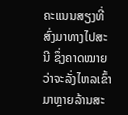ຄະແນນສຽງທີ່ສົ່ງມາທາງໄປສະນີ ຊຶ່ງຄາດໝາຍວ່າຈະລັ່ງໄຫລເຂົ້າມາຫຼາຍລ້ານສະ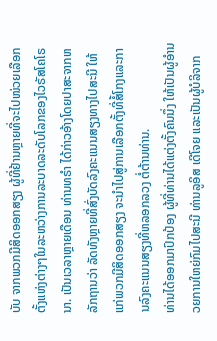ບັບ ຈາກພວກມີສິດອອກສຽງ ຜູ້ທີ່ຢ້ານຫຼາຍທີ່ຈະໄປໜ່ວຍເລືອກຕັ້ງແຫ່ງຕ່າງໆໃນລະຫວ່າງການລະບາດລະດັບໂລກຂອງໄວຣັສໂຄໂຣນາ. ເປັນເວລາຫຼາຍເດືອນ ທ່ານທຣຳ ໄດ້ກ່າວອ້າງໂດຍປາສະຈາກຫລັກຖານວ່າ ລັດທັງຫຼາຍທີ່ສົ່ງບັດລົງຄະແນນສຽງທາງໄປສະນີ ໃຫ້ແກ່ພວກມີສິດອອກສຽງ ຈະນຳໄປສູ່ການເລືອກຕັ້ງທີ່ສໍ້ໂກງແລະການລົງຄະແນນສຽງທີ່ຫລອກລວງ ຕໍ່ຕ້ານທ່ານ.
ທ່ານໄດ້ອອກມາປົກປ້ອງ ຜູ້ທີ່ທ່ານໄດ້ແຕ່ງຕັ້ງຄົນນຶ່ງ ໃຫ້ເປັນຜູ້ອຳນວຍການໃຫຍ່ກົມໄປສະນີ ທ່ານລູອິສ ເດີໂຈຍ ແລະເປັນຜູ້ບໍລິຈາກ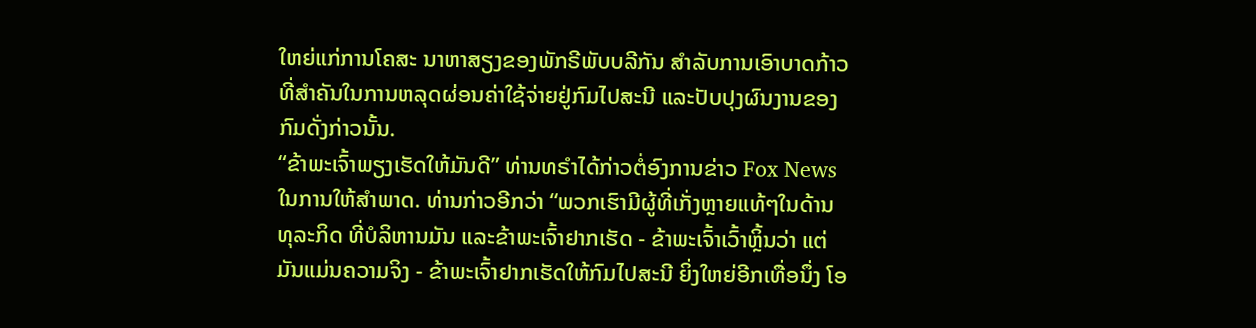ໃຫຍ່ແກ່ການໂຄສະ ນາຫາສຽງຂອງພັກຣີພັບບລີກັນ ສຳລັບການເອົາບາດກ້າວທີ່ສຳຄັນໃນການຫລຸດຜ່ອນຄ່າໃຊ້ຈ່າຍຢູ່ກົມໄປສະນີ ແລະປັບປຸງຜົນງານຂອງກົມດັ່ງກ່າວນັ້ນ.
“ຂ້າພະເຈົ້າພຽງເຮັດໃຫ້ມັນດີ” ທ່ານທຣໍາໄດ້ກ່າວຕໍ່ອົງການຂ່າວ Fox News ໃນການໃຫ້ສຳພາດ. ທ່ານກ່າວອີກວ່າ “ພວກເຮົາມີຜູ້ທີ່ເກັ່ງຫຼາຍແທ້ໆໃນດ້ານທຸລະກິດ ທີ່ບໍລິຫານມັນ ແລະຂ້າພະເຈົ້າຢາກເຮັດ - ຂ້າພະເຈົ້າເວົ້າຫຼິ້ນວ່າ ແຕ່ມັນແມ່ນຄວາມຈິງ - ຂ້າພະເຈົ້າຢາກເຮັດໃຫ້ກົມໄປສະນີ ຍິ່ງໃຫຍ່ອີກເທື່ອນຶ່ງ ໂອ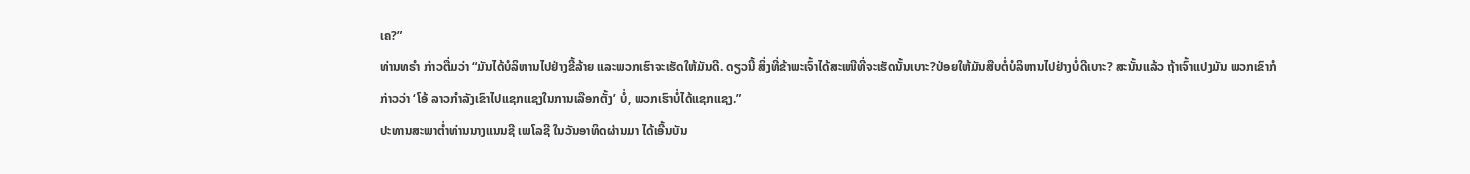ເຄ?”
ທ່ານທຣຳ ກ່າວຕື່ມວ່າ “ມັນໄດ້ບໍລິຫານໄປຢ່າງຂີ້ລ້າຍ ແລະພວກເຮົາຈະເຮັດໃຫ້ມັນດີ. ດຽວນີ້ ສິ່ງທີ່ຂ້າພະເຈົ້າໄດ້ສະເໜີທີ່ຈະເຮັດນັ້ນເບາະ?ປ່ອຍໃຫ້ມັນສືບຕໍ່ບໍລິຫານໄປຢ່າງບໍ່ດີເບາະ? ສະນັ້ນແລ້ວ ຖ້າເຈົ້າແປງມັນ ພວກເຂົາກໍກ່າວວ່າ ‘ໂອ້ ລາວກຳລັງເຂົາໄປແຊກແຊງໃນການເລືອກຕັ້ງ’ ບໍ່, ພວກເຮົາບໍ່ໄດ້ແຊກແຊງ.”
ປະທານສະພາຕ່ຳທ່ານນາງແນນຊີ ເພໂລຊີ ໃນວັນອາທິດຜ່ານມາ ໄດ້ເອີ້ນບັນ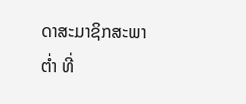ດາສະມາຊິກສະພາຕ່ຳ ທີ່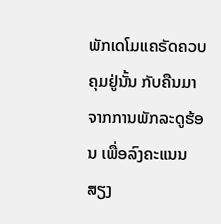ພັກເດໂມແຄຣັດຄວບຄຸມຢູ່ນັ້ນ ກັບຄືນມາຈາກການພັກລະດູຮ້ອນ ເພື່ອລົງຄະແນນສຽງ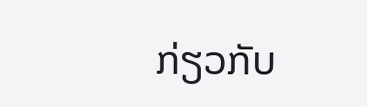ກ່ຽວກັບ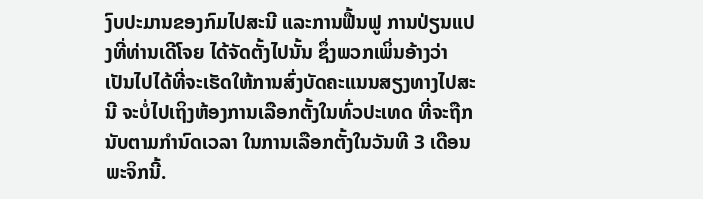ງົບປະມານຂອງກົມໄປສະນີ ແລະການຟື້ນຟູ ການປ່ຽນແປງທີ່ທ່ານເດີໂຈຍ ໄດ້ຈັດຕັ້ງໄປນັ້ນ ຊຶ່ງພວກເພິ່ນອ້າງວ່າ ເປັນໄປໄດ້ທີ່ຈະເຮັດໃຫ້ການສົ່ງບັດຄະແນນສຽງທາງໄປສະນີ ຈະບໍ່ໄປເຖິງຫ້ອງການເລືອກຕັ້ງໃນທົ່ວປະເທດ ທີ່ຈະຖືກນັບຕາມກຳນົດເວລາ ໃນການເລືອກຕັ້ງໃນວັນທີ 3 ເດືອນພະຈິກນີ້.